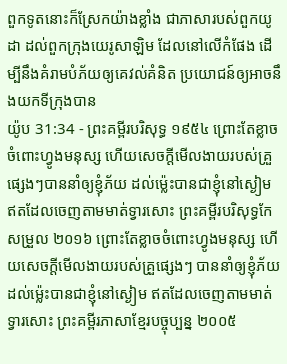ពួកទូតនោះក៏ស្រែកយ៉ាងខ្លាំង ជាភាសារបស់ពួកយូដា ដល់ពួកក្រុងយេរូសាឡិម ដែលនៅលើកំផែង ដើម្បីនឹងគំរាមបំភ័យឲ្យគេវល់គំនិត ប្រយោជន៍ឲ្យអាចនឹងយកទីក្រុងបាន
យ៉ូប 31:34 - ព្រះគម្ពីរបរិសុទ្ធ ១៩៥៤ ព្រោះតែខ្លាចចំពោះហ្វូងមនុស្ស ហើយសេចក្ដីមើលងាយរបស់គ្រួផ្សេងៗបាននាំឲ្យខ្ញុំភ័យ ដល់ម៉្លេះបានជាខ្ញុំនៅស្ងៀម ឥតដែលចេញតាមមាត់ទ្វារសោះ ព្រះគម្ពីរបរិសុទ្ធកែសម្រួល ២០១៦ ព្រោះតែខ្លាចចំពោះហ្វូងមនុស្ស ហើយសេចក្ដីមើលងាយរបស់គ្រួផ្សេងៗ បាននាំឲ្យខ្ញុំភ័យ ដល់ម៉្លេះបានជាខ្ញុំនៅស្ងៀម ឥតដែលចេញតាមមាត់ទ្វារសោះ ព្រះគម្ពីរភាសាខ្មែរបច្ចុប្បន្ន ២០០៥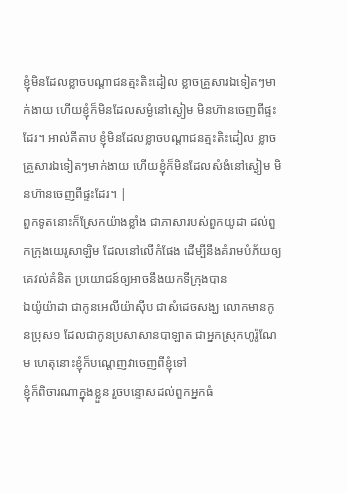ខ្ញុំមិនដែលខ្លាចបណ្ដាជនត្មះតិះដៀល ខ្លាចគ្រួសារឯទៀតៗមាក់ងាយ ហើយខ្ញុំក៏មិនដែលសម្ងំនៅស្ងៀម មិនហ៊ានចេញពីផ្ទះដែរ។ អាល់គីតាប ខ្ញុំមិនដែលខ្លាចបណ្ដាជនត្មះតិះដៀល ខ្លាចគ្រួសារឯទៀតៗមាក់ងាយ ហើយខ្ញុំក៏មិនដែលសំងំនៅស្ងៀម មិនហ៊ានចេញពីផ្ទះដែរ។ |
ពួកទូតនោះក៏ស្រែកយ៉ាងខ្លាំង ជាភាសារបស់ពួកយូដា ដល់ពួកក្រុងយេរូសាឡិម ដែលនៅលើកំផែង ដើម្បីនឹងគំរាមបំភ័យឲ្យគេវល់គំនិត ប្រយោជន៍ឲ្យអាចនឹងយកទីក្រុងបាន
ឯយ៉ូយ៉ាដា ជាកូនអេលីយ៉ាស៊ីប ជាសំដេចសង្ឃ លោកមានកូនប្រុស១ ដែលជាកូនប្រសាសានបាឡាត ជាអ្នកស្រុកហូរ៉ូណែម ហេតុនោះខ្ញុំក៏បណ្តេញវាចេញពីខ្ញុំទៅ
ខ្ញុំក៏ពិចារណាក្នុងខ្លួន រួចបន្ទោសដល់ពួកអ្នកធំ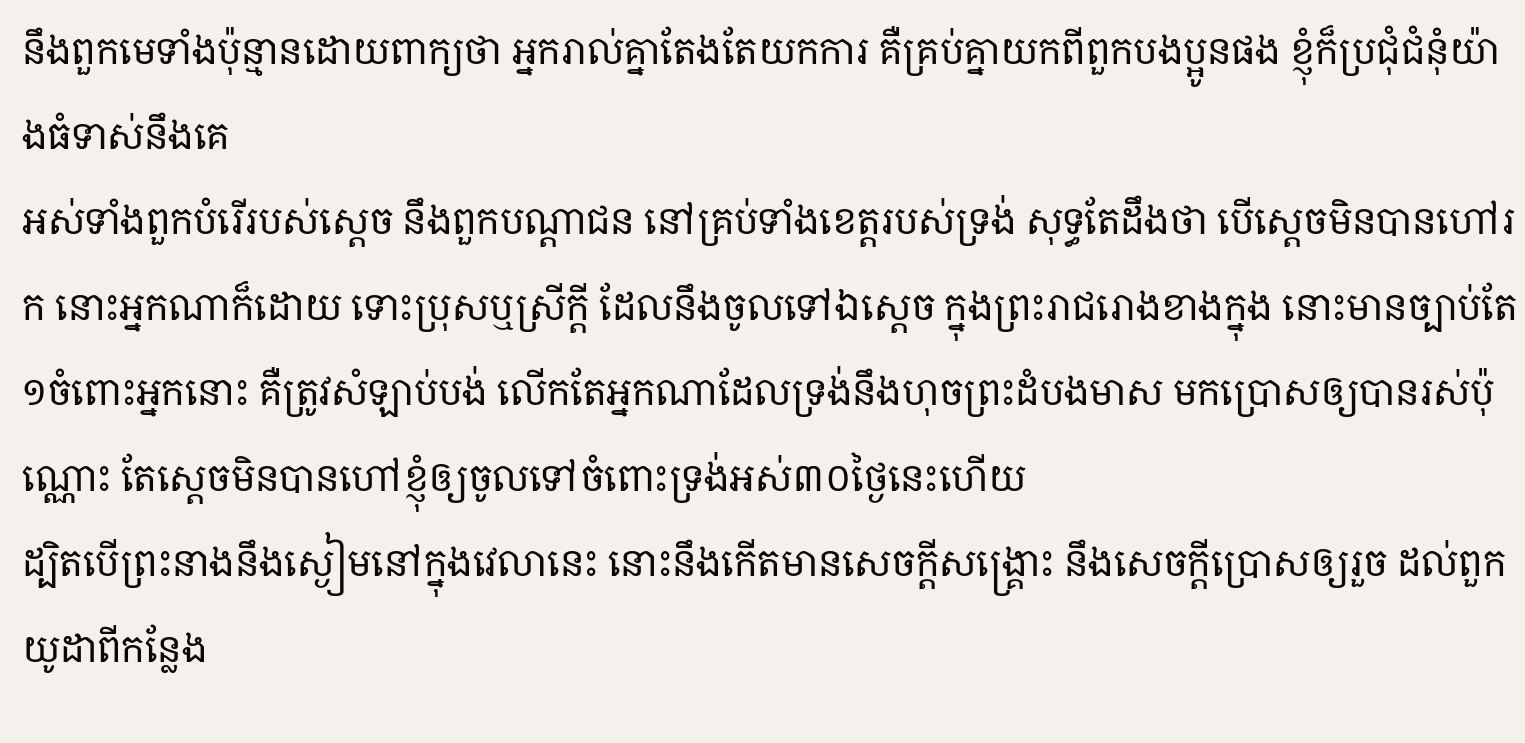នឹងពួកមេទាំងប៉ុន្មានដោយពាក្យថា អ្នករាល់គ្នាតែងតែយកការ គឺគ្រប់គ្នាយកពីពួកបងប្អូនផង ខ្ញុំក៏ប្រជុំជំនុំយ៉ាងធំទាស់នឹងគេ
អស់ទាំងពួកបំរើរបស់ស្តេច នឹងពួកបណ្តាជន នៅគ្រប់ទាំងខេត្តរបស់ទ្រង់ សុទ្ធតែដឹងថា បើស្តេចមិនបានហៅរក នោះអ្នកណាក៏ដោយ ទោះប្រុសឬស្រីក្តី ដែលនឹងចូលទៅឯស្តេច ក្នុងព្រះរាជរោងខាងក្នុង នោះមានច្បាប់តែ១ចំពោះអ្នកនោះ គឺត្រូវសំឡាប់បង់ លើកតែអ្នកណាដែលទ្រង់នឹងហុចព្រះដំបងមាស មកប្រោសឲ្យបានរស់ប៉ុណ្ណោះ តែស្តេចមិនបានហៅខ្ញុំឲ្យចូលទៅចំពោះទ្រង់អស់៣០ថ្ងៃនេះហើយ
ដ្បិតបើព្រះនាងនឹងស្ងៀមនៅក្នុងវេលានេះ នោះនឹងកើតមានសេចក្ដីសង្គ្រោះ នឹងសេចក្ដីប្រោសឲ្យរួច ដល់ពួកយូដាពីកន្លែង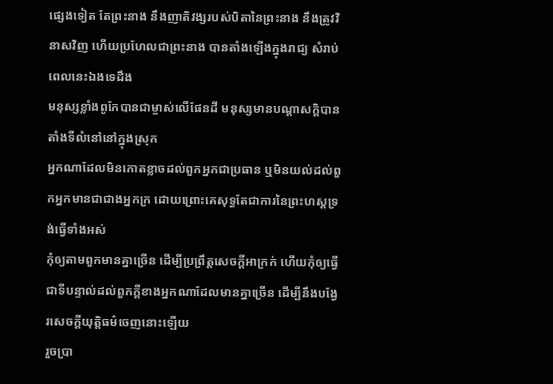ផ្សេងទៀត តែព្រះនាង នឹងញាតិវង្សរបស់បិតានៃព្រះនាង នឹងត្រូវវិនាសវិញ ហើយប្រហែលជាព្រះនាង បានតាំងឡើងក្នុងរាជ្យ សំរាប់ពេលនេះឯងទេដឹង
មនុស្សខ្លាំងពូកែបានជាម្ចាស់លើផែនដី មនុស្សមានបណ្តាសក្តិបានតាំងទីលំនៅនៅក្នុងស្រុក
អ្នកណាដែលមិនកោតខ្លាចដល់ពួកអ្នកជាប្រធាន ឬមិនយល់ដល់ពួកអ្នកមានជាជាងអ្នកក្រ ដោយព្រោះគេសុទ្ធតែជាការនៃព្រះហស្តទ្រង់ធ្វើទាំងអស់
កុំឲ្យតាមពួកមានគ្នាច្រើន ដើម្បីប្រព្រឹត្តសេចក្ដីអាក្រក់ ហើយកុំឲ្យធ្វើជាទីបន្ទាល់ដល់ពួកក្តីខាងអ្នកណាដែលមានគ្នាច្រើន ដើម្បីនឹងបង្វែរសេចក្ដីយុត្តិធម៌ចេញនោះឡើយ
រួចប្រា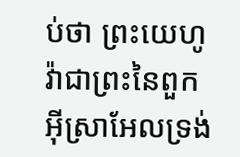ប់ថា ព្រះយេហូវ៉ាជាព្រះនៃពួកអ៊ីស្រាអែលទ្រង់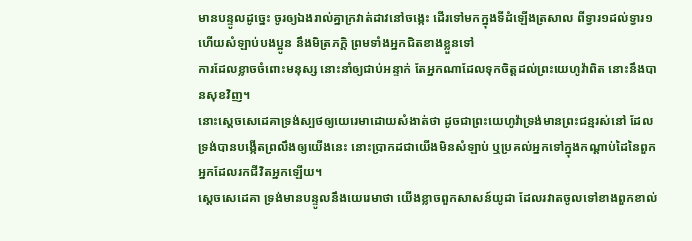មានបន្ទូលដូច្នេះ ចូរឲ្យឯងរាល់គ្នាក្រវាត់ដាវនៅចង្កេះ ដើរទៅមកក្នុងទីដំឡើងត្រសាល ពីទ្វារ១ដល់ទ្វារ១ ហើយសំឡាប់បងប្អូន នឹងមិត្រភក្តិ ព្រមទាំងអ្នកជិតខាងខ្លួនទៅ
ការដែលខ្លាចចំពោះមនុស្ស នោះនាំឲ្យជាប់អន្ទាក់ តែអ្នកណាដែលទុកចិត្តដល់ព្រះយេហូវ៉ាពិត នោះនឹងបានសុខវិញ។
នោះស្តេចសេដេគាទ្រង់ស្បថឲ្យយេរេមាដោយសំងាត់ថា ដូចជាព្រះយេហូវ៉ាទ្រង់មានព្រះជន្មរស់នៅ ដែលទ្រង់បានបង្កើតព្រលឹងឲ្យយើងនេះ នោះប្រាកដជាយើងមិនសំឡាប់ ឬប្រគល់អ្នកទៅក្នុងកណ្តាប់ដៃនៃពួកអ្នកដែលរកជីវិតអ្នកឡើយ។
ស្តេចសេដេគា ទ្រង់មានបន្ទូលនឹងយេរេមាថា យើងខ្លាចពួកសាសន៍យូដា ដែលរវាតចូលទៅខាងពួកខាល់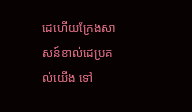ដេហើយក្រែងសាសន៍ខាល់ដេប្រគល់យើង ទៅ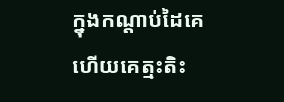ក្នុងកណ្តាប់ដៃគេហើយគេត្មះតិះ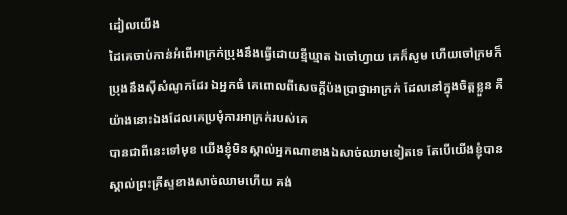ដៀលយើង
ដៃគេចាប់កាន់អំពើអាក្រក់ប្រុងនឹងធ្វើដោយខ្មីឃ្មាត ឯចៅហ្វាយ គេក៏សូម ហើយចៅក្រមក៏ប្រុងនឹងស៊ីសំណូកដែរ ឯអ្នកធំ គេពោលពីសេចក្ដីប៉ងប្រាថ្នាអាក្រក់ ដែលនៅក្នុងចិត្តខ្លួន គឺយ៉ាងនោះឯងដែលគេប្រមុំការអាក្រក់របស់គេ
បានជាពីនេះទៅមុខ យើងខ្ញុំមិនស្គាល់អ្នកណាខាងឯសាច់ឈាមទៀតទេ តែបើយើងខ្ញុំបានស្គាល់ព្រះគ្រីស្ទខាងសាច់ឈាមហើយ គង់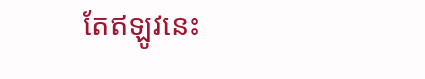តែឥឡូវនេះ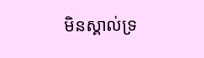មិនស្គាល់ទ្រ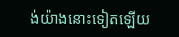ង់យ៉ាងនោះទៀតឡើយ